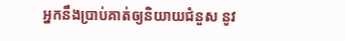អ្នកនឹងប្រាប់គាត់ឲ្យនិយាយជំនួស នូវ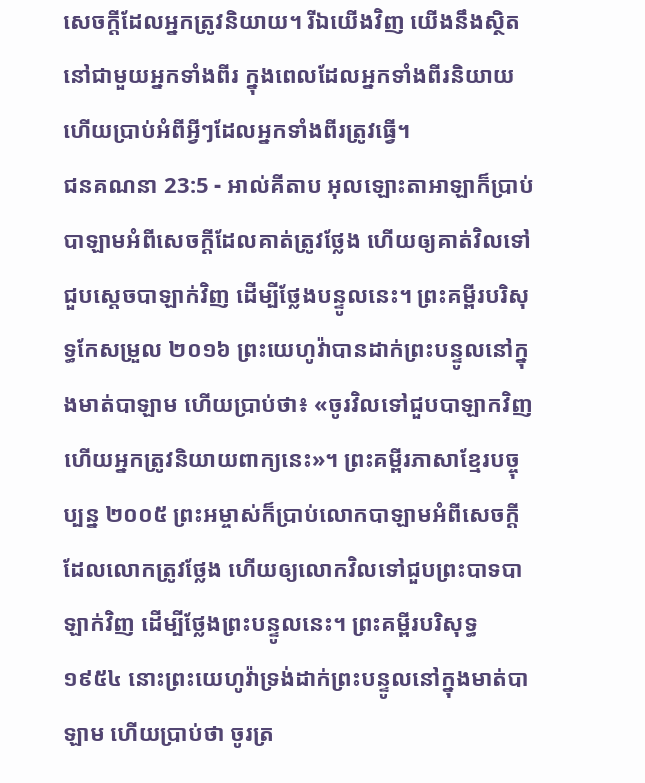សេចក្តីដែលអ្នកត្រូវនិយាយ។ រីឯយើងវិញ យើងនឹងស្ថិតនៅជាមួយអ្នកទាំងពីរ ក្នុងពេលដែលអ្នកទាំងពីរនិយាយ ហើយប្រាប់អំពីអ្វីៗដែលអ្នកទាំងពីរត្រូវធ្វើ។
ជនគណនា 23:5 - អាល់គីតាប អុលឡោះតាអាឡាក៏ប្រាប់បាឡាមអំពីសេចក្តីដែលគាត់ត្រូវថ្លែង ហើយឲ្យគាត់វិលទៅជួបស្តេចបាឡាក់វិញ ដើម្បីថ្លែងបន្ទូលនេះ។ ព្រះគម្ពីរបរិសុទ្ធកែសម្រួល ២០១៦ ព្រះយេហូវ៉ាបានដាក់ព្រះបន្ទូលនៅក្នុងមាត់បាឡាម ហើយប្រាប់ថា៖ «ចូរវិលទៅជួបបាឡាកវិញ ហើយអ្នកត្រូវនិយាយពាក្យនេះ»។ ព្រះគម្ពីរភាសាខ្មែរបច្ចុប្បន្ន ២០០៥ ព្រះអម្ចាស់ក៏ប្រាប់លោកបាឡាមអំពីសេចក្ដីដែលលោកត្រូវថ្លែង ហើយឲ្យលោកវិលទៅជួបព្រះបាទបាឡាក់វិញ ដើម្បីថ្លែងព្រះបន្ទូលនេះ។ ព្រះគម្ពីរបរិសុទ្ធ ១៩៥៤ នោះព្រះយេហូវ៉ាទ្រង់ដាក់ព្រះបន្ទូលនៅក្នុងមាត់បាឡាម ហើយប្រាប់ថា ចូរត្រ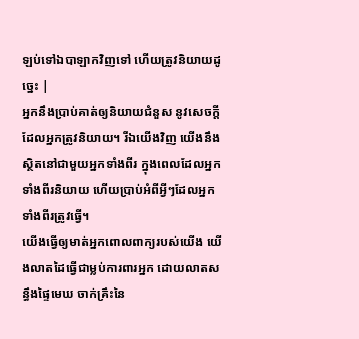ឡប់ទៅឯបាឡាកវិញទៅ ហើយត្រូវនិយាយដូច្នេះ |
អ្នកនឹងប្រាប់គាត់ឲ្យនិយាយជំនួស នូវសេចក្តីដែលអ្នកត្រូវនិយាយ។ រីឯយើងវិញ យើងនឹងស្ថិតនៅជាមួយអ្នកទាំងពីរ ក្នុងពេលដែលអ្នកទាំងពីរនិយាយ ហើយប្រាប់អំពីអ្វីៗដែលអ្នកទាំងពីរត្រូវធ្វើ។
យើងធ្វើឲ្យមាត់អ្នកពោលពាក្យរបស់យើង យើងលាតដៃធ្វើជាម្លប់ការពារអ្នក ដោយលាតសន្ធឹងផ្ទៃមេឃ ចាក់គ្រឹះនៃ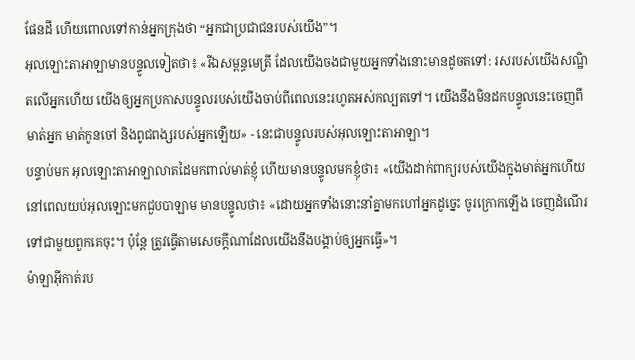ផែនដី ហើយពោលទៅកាន់អ្នកក្រុងថា “អ្នកជាប្រជាជនរបស់យើង”។
អុលឡោះតាអាឡាមានបន្ទូលទៀតថា៖ «រីឯសម្ពន្ធមេត្រី ដែលយើងចងជាមួយអ្នកទាំងនោះមានដូចតទៅ: រសរបស់យើងសណ្ឋិតលើអ្នកហើយ យើងឲ្យអ្នកប្រកាសបន្ទូលរបស់យើងចាប់ពីពេលនេះរហូតអស់កល្បតទៅ។ យើងនឹងមិនដកបន្ទូលនេះចេញពីមាត់អ្នក មាត់កូនចៅ និងពូជពង្សរបស់អ្នកឡើយ» - នេះជាបន្ទូលរបស់អុលឡោះតាអាឡា។
បន្ទាប់មក អុលឡោះតាអាឡាលាតដៃមកពាល់មាត់ខ្ញុំ ហើយមានបន្ទូលមកខ្ញុំថា៖ «យើងដាក់ពាក្យរបស់យើងក្នុងមាត់អ្នកហើយ
នៅពេលយប់អុលឡោះមកជួបបាឡាម មានបន្ទូលថា៖ «ដោយអ្នកទាំងនោះនាំគ្នាមកហៅអ្នកដូច្នេះ ចូរក្រោកឡើង ចេញដំណើរទៅជាមួយពួកគេចុះ។ ប៉ុន្តែ ត្រូវធ្វើតាមសេចក្តីណាដែលយើងនឹងបង្គាប់ឲ្យអ្នកធ្វើ»។
ម៉ាឡាអ៊ីកាត់រប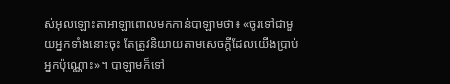ស់អុលឡោះតាអាឡាពោលមកកាន់បាឡាមថា៖ «ចូរទៅជាមួយអ្នកទាំងនោះចុះ តែត្រូវនិយាយតាមសេចក្តីដែលយើងប្រាប់អ្នកប៉ុណ្ណោះ»។ បាឡាមក៏ទៅ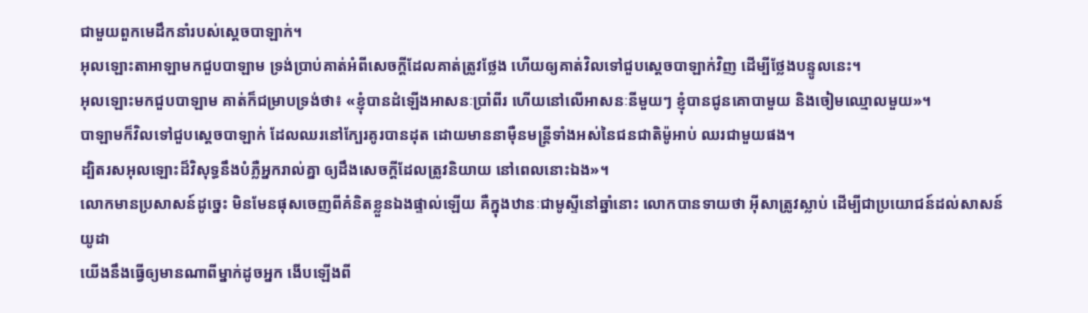ជាមួយពួកមេដឹកនាំរបស់ស្តេចបាឡាក់។
អុលឡោះតាអាឡាមកជួបបាឡាម ទ្រង់ប្រាប់គាត់អំពីសេចក្តីដែលគាត់ត្រូវថ្លែង ហើយឲ្យគាត់វិលទៅជួបស្តេចបាឡាក់វិញ ដើម្បីថ្លែងបន្ទូលនេះ។
អុលឡោះមកជួបបាឡាម គាត់ក៏ជម្រាបទ្រង់ថា៖ «ខ្ញុំបានដំឡើងអាសនៈប្រាំពីរ ហើយនៅលើអាសនៈនីមួយៗ ខ្ញុំបានជូនគោបាមួយ និងចៀមឈ្មោលមួយ»។
បាឡាមក៏វិលទៅជួបស្តេចបាឡាក់ ដែលឈរនៅក្បែរគូរបានដុត ដោយមាននាម៉ឺនមន្ត្រីទាំងអស់នៃជនជាតិម៉ូអាប់ ឈរជាមួយផង។
ដ្បិតរសអុលឡោះដ៏វិសុទ្ធនឹងបំភ្លឺអ្នករាល់គ្នា ឲ្យដឹងសេចក្ដីដែលត្រូវនិយាយ នៅពេលនោះឯង»។
លោកមានប្រសាសន៍ដូច្នេះ មិនមែនផុសចេញពីគំនិតខ្លួនឯងផ្ទាល់ឡើយ គឺក្នុងឋានៈជាមូស្ទីនៅឆ្នាំនោះ លោកបានទាយថា អ៊ីសាត្រូវស្លាប់ ដើម្បីជាប្រយោជន៍ដល់សាសន៍យូដា
យើងនឹងធ្វើឲ្យមានណាពីម្នាក់ដូចអ្នក ងើបឡើងពី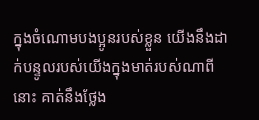ក្នុងចំណោមបងប្អូនរបស់ខ្លួន យើងនឹងដាក់បន្ទូលរបស់យើងក្នុងមាត់របស់ណាពីនោះ គាត់នឹងថ្លែង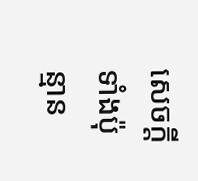សេចក្តីទាំងប៉ុន្មាន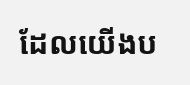ដែលយើងប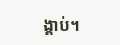ង្គាប់។